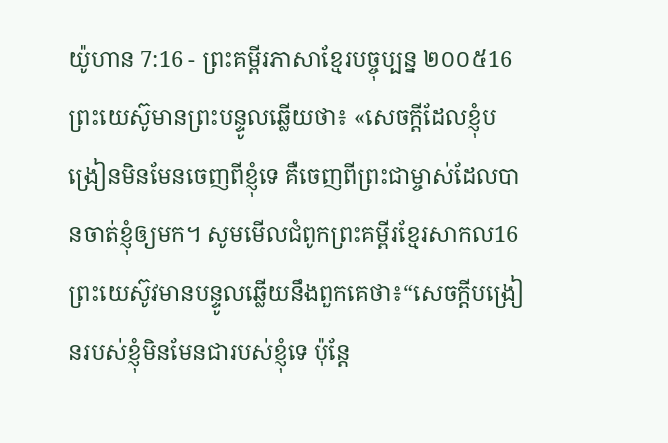យ៉ូហាន 7:16 - ព្រះគម្ពីរភាសាខ្មែរបច្ចុប្បន្ន ២០០៥16 ព្រះយេស៊ូមានព្រះបន្ទូលឆ្លើយថា៖ «សេចក្ដីដែលខ្ញុំបង្រៀនមិនមែនចេញពីខ្ញុំទេ គឺចេញពីព្រះជាម្ចាស់ដែលបានចាត់ខ្ញុំឲ្យមក។ សូមមើលជំពូកព្រះគម្ពីរខ្មែរសាកល16 ព្រះយេស៊ូវមានបន្ទូលឆ្លើយនឹងពួកគេថា៖“សេចក្ដីបង្រៀនរបស់ខ្ញុំមិនមែនជារបស់ខ្ញុំទេ ប៉ុន្តែ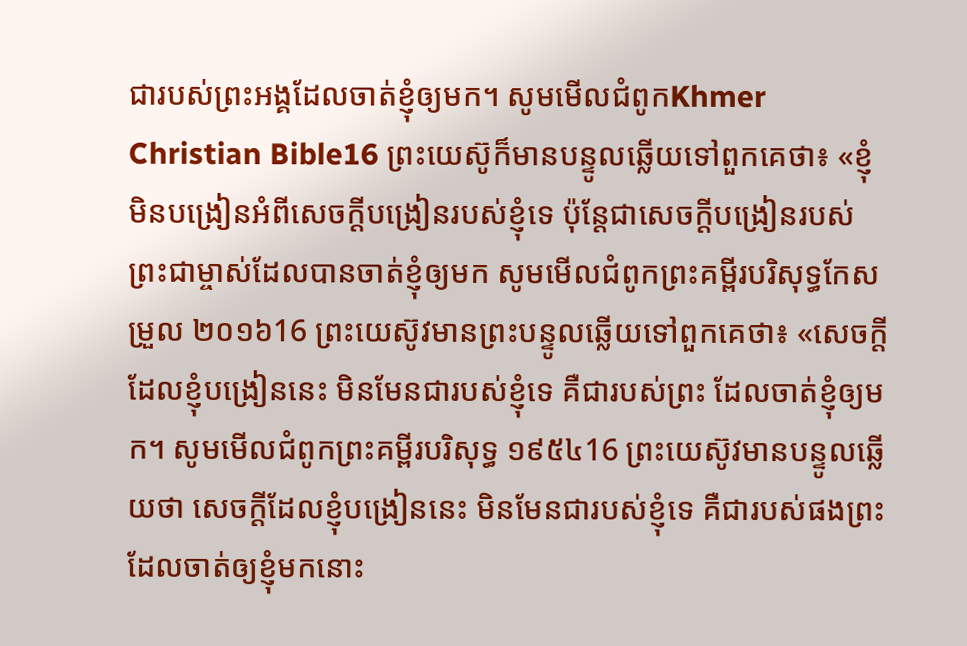ជារបស់ព្រះអង្គដែលចាត់ខ្ញុំឲ្យមក។ សូមមើលជំពូកKhmer Christian Bible16 ព្រះយេស៊ូក៏មានបន្ទូលឆ្លើយទៅពួកគេថា៖ «ខ្ញុំមិនបង្រៀនអំពីសេចក្ដីបង្រៀនរបស់ខ្ញុំទេ ប៉ុន្ដែជាសេចក្ដីបង្រៀនរបស់ព្រះជាម្ចាស់ដែលបានចាត់ខ្ញុំឲ្យមក សូមមើលជំពូកព្រះគម្ពីរបរិសុទ្ធកែសម្រួល ២០១៦16 ព្រះយេស៊ូវមានព្រះបន្ទូលឆ្លើយទៅពួកគេថា៖ «សេចក្តីដែលខ្ញុំបង្រៀននេះ មិនមែនជារបស់ខ្ញុំទេ គឺជារបស់ព្រះ ដែលចាត់ខ្ញុំឲ្យមក។ សូមមើលជំពូកព្រះគម្ពីរបរិសុទ្ធ ១៩៥៤16 ព្រះយេស៊ូវមានបន្ទូលឆ្លើយថា សេចក្ដីដែលខ្ញុំបង្រៀននេះ មិនមែនជារបស់ខ្ញុំទេ គឺជារបស់ផងព្រះ ដែលចាត់ឲ្យខ្ញុំមកនោះ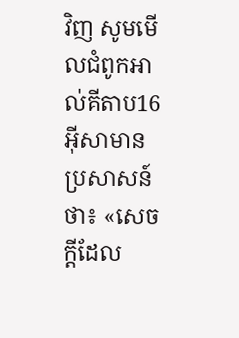វិញ សូមមើលជំពូកអាល់គីតាប16 អ៊ីសាមានប្រសាសន៍ថា៖ «សេចក្ដីដែល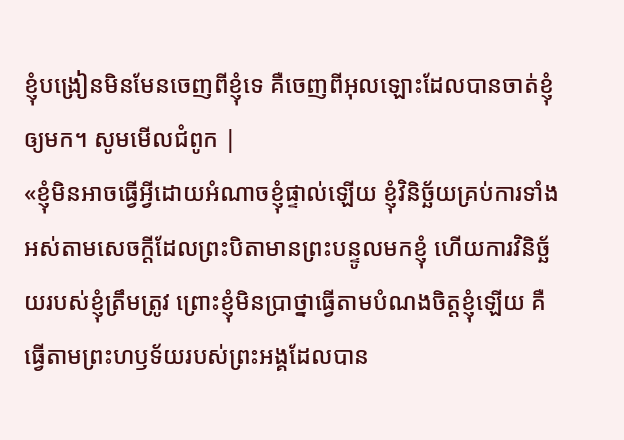ខ្ញុំបង្រៀនមិនមែនចេញពីខ្ញុំទេ គឺចេញពីអុលឡោះដែលបានចាត់ខ្ញុំឲ្យមក។ សូមមើលជំពូក |
«ខ្ញុំមិនអាចធ្វើអ្វីដោយអំណាចខ្ញុំផ្ទាល់ឡើយ ខ្ញុំវិនិច្ឆ័យគ្រប់ការទាំងអស់តាមសេចក្ដីដែលព្រះបិតាមានព្រះបន្ទូលមកខ្ញុំ ហើយការវិនិច្ឆ័យរបស់ខ្ញុំត្រឹមត្រូវ ព្រោះខ្ញុំមិនប្រាថ្នាធ្វើតាមបំណងចិត្តខ្ញុំឡើយ គឺធ្វើតាមព្រះហឫទ័យរបស់ព្រះអង្គដែលបាន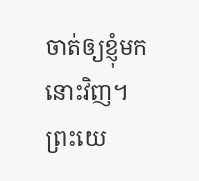ចាត់ឲ្យខ្ញុំមកនោះវិញ។
ព្រះយេ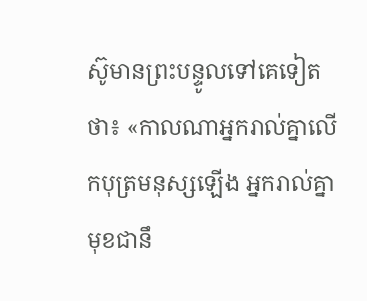ស៊ូមានព្រះបន្ទូលទៅគេទៀតថា៖ «កាលណាអ្នករាល់គ្នាលើកបុត្រមនុស្សឡើង អ្នករាល់គ្នាមុខជានឹ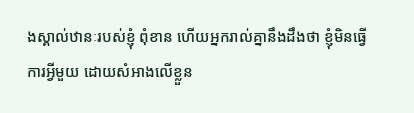ងស្គាល់ឋានៈរបស់ខ្ញុំ ពុំខាន ហើយអ្នករាល់គ្នានឹងដឹងថា ខ្ញុំមិនធ្វើការអ្វីមួយ ដោយសំអាងលើខ្លួន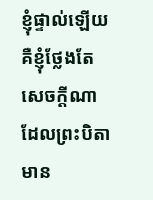ខ្ញុំផ្ទាល់ឡើយ គឺខ្ញុំថ្លែងតែសេចក្ដីណាដែលព្រះបិតាមាន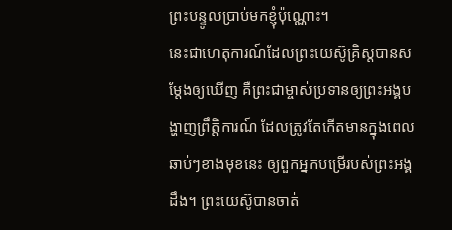ព្រះបន្ទូលប្រាប់មកខ្ញុំប៉ុណ្ណោះ។
នេះជាហេតុការណ៍ដែលព្រះយេស៊ូគ្រិស្តបានសម្តែងឲ្យឃើញ គឺព្រះជាម្ចាស់ប្រទានឲ្យព្រះអង្គបង្ហាញព្រឹត្តិការណ៍ ដែលត្រូវតែកើតមានក្នុងពេលឆាប់ៗខាងមុខនេះ ឲ្យពួកអ្នកបម្រើរបស់ព្រះអង្គដឹង។ ព្រះយេស៊ូបានចាត់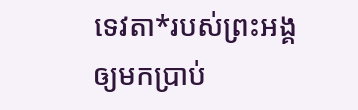ទេវតា*របស់ព្រះអង្គឲ្យមកប្រាប់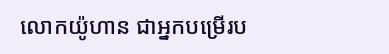លោកយ៉ូហាន ជាអ្នកបម្រើរប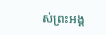ស់ព្រះអង្គ